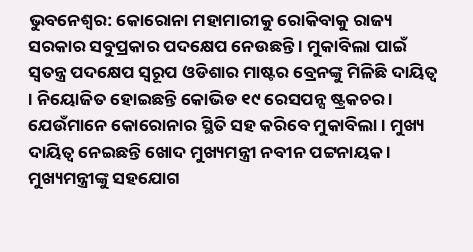ଭୁବନେଶ୍ବର: କୋରୋନା ମହାମାରୀକୁ ରୋକିବାକୁ ରାଜ୍ୟ ସରକାର ସବୁପ୍ରକାର ପଦକ୍ଷେପ ନେଉଛନ୍ତି । ମୁକାବିଲା ପାଇଁ ସ୍ବତନ୍ତ୍ର ପଦକ୍ଷେପ ସ୍ବରୂପ ଓଡିଶାର ମାଷ୍ଟର ବ୍ରେନଙ୍କୁ ମିଳିଛି ଦାୟିତ୍ବ । ନିୟୋଜିତ ହୋଇଛନ୍ତି କୋଭିଡ ୧୯ ରେସପନ୍ସ ଷ୍ଟ୍ରକଚର । ଯେଉଁମାନେ କୋରୋନାର ସ୍ଥିତି ସହ କରିବେ ମୁକାବିଲା । ମୁଖ୍ୟ ଦାୟିତ୍ବ ନେଇଛନ୍ତି ଖୋଦ ମୁଖ୍ୟମନ୍ତ୍ରୀ ନବୀନ ପଟ୍ଟନାୟକ ।
ମୁଖ୍ୟମନ୍ତ୍ରୀଙ୍କୁ ସହଯୋଗ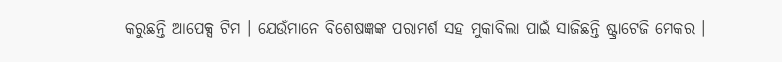କରୁଛନ୍ତି ଆପେକ୍ସ ଟିମ । ଯେଉଁମାନେ ବିଶେଷଜ୍ଞଙ୍କ ପରାମର୍ଶ ସହ ମୁକାବିଲା ପାଇଁ ସାଜିଛନ୍ତି ଷ୍ଟ୍ରାଟେଜି ମେକର ।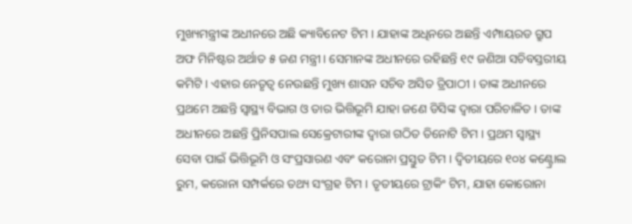ମୁଖ୍ୟମନ୍ତ୍ରୀଙ୍କ ଅଧୀନରେ ଅଛି କ୍ୟାବିନେଟ ଟିମ । ଯାହାଙ୍କ ଅଧିନରେ ଅଛନ୍ତି ଏମ୍ପାୟରଡ ଗ୍ରୁପ ଅଫ ମିନିଷ୍ଟର ଅର୍ଥାତ ୫ ଜଣ ମନ୍ତ୍ରୀ । ସେମାନଙ୍କ ଅଧୀନରେ ରହିଛନ୍ତି ୧୯ ଜଣିଆ ସଚିବସ୍ତରୀୟ କମିଟି । ଏହାର ନେତୃତ୍ବ ନେଉଛନ୍ତି ମୁଖ୍ୟ ଶାସନ ସଚିବ ଅସିତ ତ୍ରିପାଠୀ । ତାଙ୍କ ଅଧୀନରେ ପ୍ରଥମେ ଅଛନ୍ତି ସ୍ବାସ୍ଥ୍ୟ ବିଭାଗ ଓ ତାର ଭିତ୍ତିଭୂମି ଯାହା ଜଣେ ଡିସିଙ୍କ ଦ୍ବାରା ପରିଚାଳିତ । ତାଙ୍କ ଅଧୀନରେ ଅଛନ୍ତି ପ୍ରିନିସପାଲ ସେକ୍ରେଟାରୀଙ୍କ ଦ୍ବାରା ଗଠିତ ତିନୋଟି ଟିମ । ପ୍ରଥମ ସ୍ବାସ୍ଥ୍ୟ ସେବା ପାଇଁ ଭିତ୍ତିଭୂମି ଓ ସଂପ୍ରସାରଣ ଏବଂ କରୋନା ପ୍ରସ୍ତୁତ ଟିମ । ଦ୍ବିତୀୟରେ ୧୦୪ କଣ୍ଟ୍ରୋଲ ରୁମ, କରୋନା ସମ୍ପର୍କରେ ତଥ୍ୟ ସଂଗ୍ରହ ଟିମ । ତୃତୀୟରେ ଟ୍ରାକିଂ ଟିମ, ଯାହା କୋରୋନା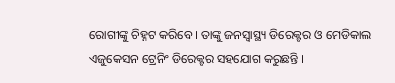ରୋଗୀଙ୍କୁ ଚିହ୍ନଟ କରିବେ । ତାଙ୍କୁ ଜନସ୍ବାସ୍ଥ୍ୟ ଡିରେକ୍ଟର ଓ ମେଡିକାଲ ଏଜୁକେସନ ଟ୍ରେନିଂ ଡିରେକ୍ଟର ସହଯୋଗ କରୁଛନ୍ତି ।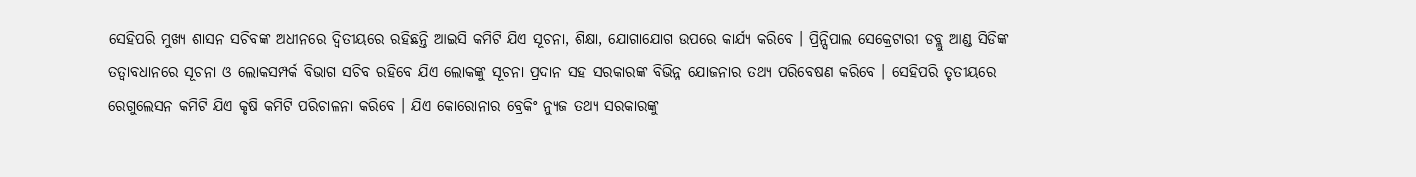ସେହିପରି ମୁଖ୍ୟ ଶାସନ ସଚିବଙ୍କ ଅଧୀନରେ ଦ୍ବିତୀୟରେ ରହିଛନ୍ତି ଆଇସି କମିଟି ଯିଏ ସୂଚନା, ଶିକ୍ଷା, ଯୋଗାଯୋଗ ଉପରେ କାର୍ଯ୍ୟ କରିବେ । ପ୍ରିନ୍ସିପାଲ ସେକ୍ରେଟାରୀ ଡବ୍ଲୁ ଆଣ୍ଡ ସିଡିଙ୍କ ତତ୍ବାବଧାନରେ ସୂଚନା ଓ ଲୋକସମ୍ପର୍କ ବିଭାଗ ସଚିବ ରହିବେ ଯିଏ ଲୋକଙ୍କୁ ସୂଚନା ପ୍ରଦାନ ସହ ସରକାରଙ୍କ ବିଭିନ୍ନ ଯୋଜନାର ତଥ୍ୟ ପରିବେଷଣ କରିବେ । ସେହିପରି ତୃତୀୟରେ ରେଗୁଲେସନ କମିଟି ଯିଏ କୃଷି କମିଟି ପରିଚାଳନା କରିବେ । ଯିଏ କୋରୋନାର ବ୍ରେକିଂ ନ୍ୟୁଜ ତଥ୍ୟ ସରକାରଙ୍କୁ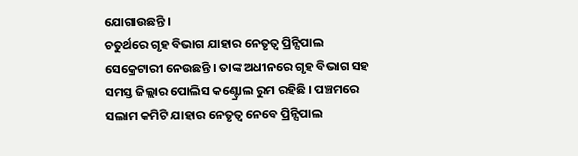ଯୋଗାଉଛନ୍ତି ।
ଚତୁର୍ଥରେ ଗୃହ ବିଭାଗ ଯାହାର ନେତୃତ୍ବ ପ୍ରିନ୍ସିପାଲ ସେକ୍ରେଟାରୀ ନେଉଛନ୍ତି । ତାଙ୍କ ଅଧୀନରେ ଗୃହ ବିଭାଗ ସହ ସମସ୍ତ ଜିଲ୍ଲାର ପୋଲିସ କଣ୍ଟ୍ରୋଲ ରୁମ ରହିଛି । ପଞ୍ଚମରେ ସଲାମ କମିଟି ଯାହାର ନେତୃତ୍ବ ନେବେ ପ୍ରିନ୍ସିପାଲ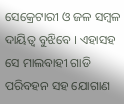ସେକ୍ରେଟାରୀ ଓ ଜଳ ସମ୍ବଳ ଦାୟିତ୍ବ ବୁଝିବେ । ଏହାସହ ସେ ମାଲବାହୀ ଗାଡି ପରିବହନ ସହ ଯୋଗାଣ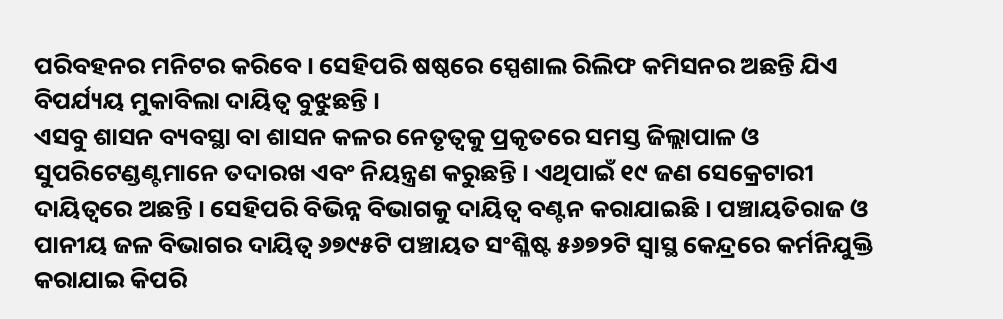ପରିବହନର ମନିଟର କରିବେ । ସେହିପରି ଷଷ୍ଠରେ ସ୍ପେଶାଲ ରିଲିଫ କମିସନର ଅଛନ୍ତି ଯିଏ ବିପର୍ଯ୍ୟୟ ମୁକାବିଲା ଦାୟିତ୍ବ ବୁଝୁଛନ୍ତି ।
ଏସବୁ ଶାସନ ବ୍ୟବସ୍ଥା ବା ଶାସନ କଳର ନେତୃତ୍ବକୁ ପ୍ରକୃତରେ ସମସ୍ତ ଜିଲ୍ଲାପାଳ ଓ ସୁପରିଟେଣ୍ଡଣ୍ଟମାନେ ତଦାରଖ ଏବଂ ନିୟନ୍ତ୍ରଣ କରୁଛନ୍ତି । ଏଥିପାଇଁ ୧୯ ଜଣ ସେକ୍ରେଟାରୀ ଦାୟିତ୍ବରେ ଅଛନ୍ତି । ସେହିପରି ବିଭିନ୍ନ ବିଭାଗକୁ ଦାୟିତ୍ବ ବଣ୍ଟନ କରାଯାଇଛି । ପଞ୍ଚାୟତିରାଜ ଓ ପାନୀୟ ଜଳ ବିଭାଗର ଦାୟିତ୍ବ ୬୭୯୫ଟି ପଞ୍ଚାୟତ ସଂଶ୍ଳିଷ୍ଟ ୫୬୭୨ଟି ସ୍ବାସ୍ଥ କେନ୍ଦ୍ରରେ କର୍ମନିଯୁକ୍ତି କରାଯାଇ କିପରି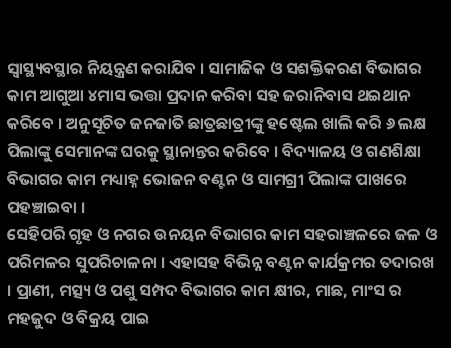ସ୍ବାସ୍ଥ୍ୟବସ୍ଥାର ନିୟନ୍ତ୍ରଣ କରାଯିବ । ସାମାଜିକ ଓ ସଶକ୍ତିକରଣ ବିଭାଗର କାମ ଆଗୁଆ ୪ମାସ ଭତ୍ତା ପ୍ରଦାନ କରିବା ସହ ଜରାନିବାସ ଥଇଥାନ କରିବେ । ଅନୁସୂଚିତ ଜନଜାତି ଛାତ୍ରଛାତ୍ରୀଙ୍କୁ ହଷ୍ଟେଲ ଖାଲି କରି ୬ ଲକ୍ଷ ପିଲାଙ୍କୁ ସେମାନଙ୍କ ଘରକୁ ସ୍ଥାନାନ୍ତର କରିବେ । ବିଦ୍ୟାଳୟ ଓ ଗଣଶିକ୍ଷା ବିଭାଗର କାମ ମଧ୍ୟାହ୍ନ ଭୋଜନ ବଣ୍ଟନ ଓ ସାମଗ୍ରୀ ପିଲାଙ୍କ ପାଖରେ ପହଞ୍ଚାଇବା ।
ସେହିପରି ଗୃହ ଓ ନଗର ଉନୟନ ବିଭାଗର କାମ ସହରାଞ୍ଚଳରେ ଜଳ ଓ ପରିମଳର ସୁପରିଚାଳନା । ଏହାସହ ବିଭିନ୍ନ ବଣ୍ଟନ କାର୍ଯକ୍ରମର ତଦାରଖ । ପ୍ରାଣୀ, ମତ୍ସ୍ୟ ଓ ପଶୁ ସମ୍ପଦ ବିଭାଗର କାମ କ୍ଷୀର, ମାଛ, ମାଂସ ର ମହଜୁଦ ଓ ବିକ୍ରୟ ପାଇ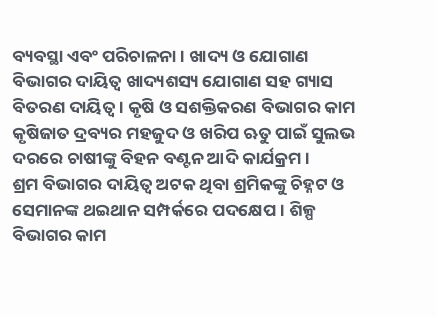ବ୍ୟବସ୍ଥା ଏବଂ ପରିଚାଳନା । ଖାଦ୍ୟ ଓ ଯୋଗାଣ ବିଭାଗର ଦାୟିତ୍ବ ଖାଦ୍ୟଶସ୍ୟ ଯୋଗାଣ ସହ ଗ୍ୟାସ ବିତରଣ ଦାୟିତ୍ବ । କୃଷି ଓ ସଶକ୍ତିକରଣ ବିଭାଗର କାମ କୃଷିଜାତ ଦ୍ରବ୍ୟର ମହଜୁଦ ଓ ଖରିପ ଋତୁ ପାଇଁ ସୁଲଭ ଦରରେ ଚାଷୀଙ୍କୁ ବିହନ ବଣ୍ଟନ ଆଦି କାର୍ଯକ୍ରମ ।
ଶ୍ରମ ବିଭାଗର ଦାୟିତ୍ବ ଅଟକ ଥିବା ଶ୍ରମିକଙ୍କୁ ଚିହ୍ନଟ ଓ ସେମାନଙ୍କ ଥଇଥାନ ସମ୍ପର୍କରେ ପଦକ୍ଷେପ । ଶିଳ୍ପ ବିଭାଗର କାମ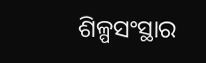ଶିଳ୍ପସଂସ୍ଥାର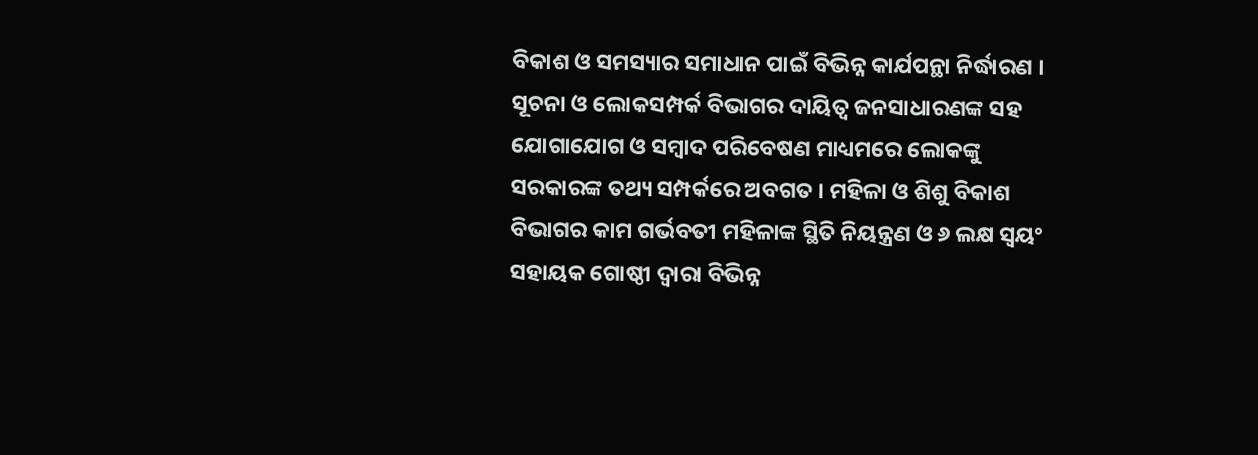ବିକାଶ ଓ ସମସ୍ୟାର ସମାଧାନ ପାଇଁ ବିଭିନ୍ନ କାର୍ଯପନ୍ଥା ନିର୍ଦ୍ଧାରଣ । ସୂଚନା ଓ ଲୋକସମ୍ପର୍କ ବିଭାଗର ଦାୟିତ୍ବ ଜନସାଧାରଣଙ୍କ ସହ ଯୋଗାଯୋଗ ଓ ସମ୍ବାଦ ପରିବେଷଣ ମାଧ୍ୟମରେ ଲୋକଙ୍କୁ ସରକାରଙ୍କ ତଥ୍ୟ ସମ୍ପର୍କରେ ଅବଗତ । ମହିଳା ଓ ଶିଶୁ ବିକାଶ ବିଭାଗର କାମ ଗର୍ଭବତୀ ମହିଳାଙ୍କ ସ୍ଥିତି ନିୟନ୍ତ୍ରଣ ଓ ୬ ଲକ୍ଷ ସ୍ବୟଂ ସହାୟକ ଗୋଷ୍ଠୀ ଦ୍ବାରା ବିଭିନ୍ନ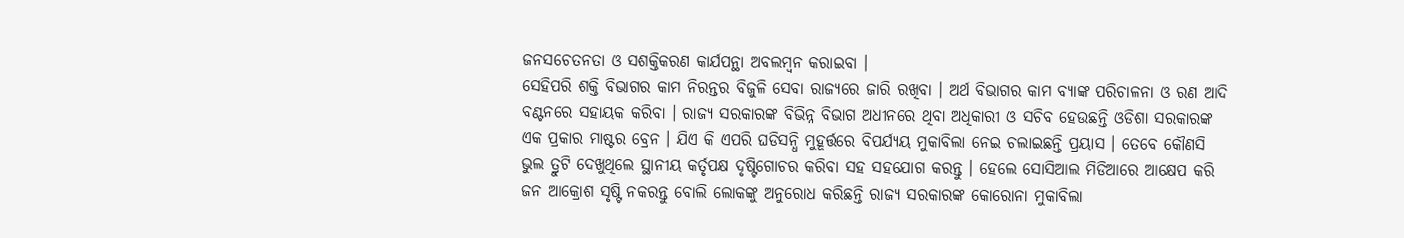ଜନସଚେତନତା ଓ ସଶକ୍ତିକରଣ କାର୍ଯପନ୍ଥା ଅବଲମ୍ବନ କରାଇବା ।
ସେହିପରି ଶକ୍ତି ବିଭାଗର କାମ ନିରନ୍ତର ବିଜୁଳି ସେବା ରାଜ୍ୟରେ ଜାରି ରଖିବା । ଅର୍ଥ ବିଭାଗର କାମ ବ୍ୟାଙ୍କ ପରିଚାଳନା ଓ ରଣ ଆଦି ବଣ୍ଟନରେ ସହାୟକ କରିବା । ରାଜ୍ୟ ସରକାରଙ୍କ ବିଭିନ୍ନ ବିଭାଗ ଅଧୀନରେ ଥିବା ଅଧିକାରୀ ଓ ସଚିବ ହେଉଛନ୍ତି ଓଡିଶା ସରକାରଙ୍କ ଏକ ପ୍ରକାର ମାଷ୍ଟର ବ୍ରେନ । ଯିଏ କି ଏପରି ଘଡିସନ୍ଧି ମୁହୂର୍ତ୍ତରେ ବିପର୍ଯ୍ୟୟ ମୁକାବିଲା ନେଇ ଚଲାଇଛନ୍ତି ପ୍ରୟାସ । ତେବେ କୌଣସି ଭୁଲ ତ୍ରୁଟି ଦେଖୁଥିଲେ ସ୍ଥାନୀୟ କର୍ତୃପକ୍ଷ ଦୃଷ୍ଟିଗୋଚର କରିବା ସହ ସହଯୋଗ କରନ୍ତୁ । ହେଲେ ସୋସିଆଲ ମିଡିଆରେ ଆକ୍ଷେପ କରି ଜନ ଆକ୍ରୋଶ ସୃଷ୍ଟି ନକରନ୍ତୁ ବୋଲି ଲୋକଙ୍କୁ ଅନୁରୋଧ କରିଛନ୍ତି ରାଜ୍ୟ ସରକାରଙ୍କ କୋରୋନା ମୁକାବିଲା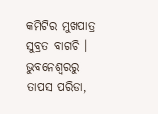କମିଟିର ମୁଖପାତ୍ର ସୁବ୍ରତ ବାଗଚି ।
ଭୁବନେଶ୍ବରରୁ ତାପସ ପରିଡା,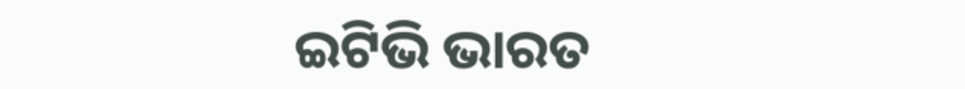ଇଟିଭି ଭାରତ